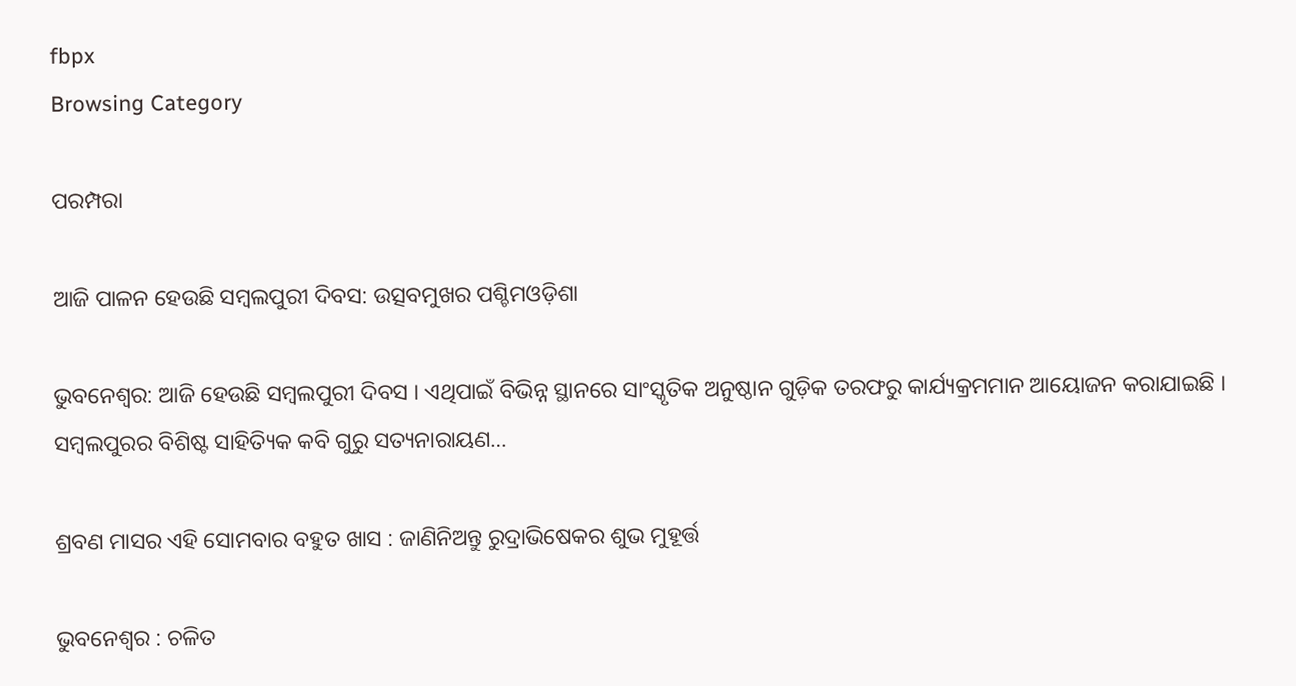fbpx
Browsing Category

ପରମ୍ପରା

ଆଜି ପାଳନ ହେଉଛି ସମ୍ବଲପୁରୀ ଦିବସ: ଉତ୍ସବମୁଖର ପଶ୍ଚିମଓଡ଼ିଶା

ଭୁବନେଶ୍ୱର: ଆଜି ହେଉଛି ସମ୍ବଲପୁରୀ ଦିବସ । ଏଥିପାଇଁ ବିଭିନ୍ନ ସ୍ଥାନରେ ସାଂସ୍କୃତିକ ଅନୁଷ୍ଠାନ ଗୁଡ଼ିକ ତରଫରୁ କାର୍ଯ୍ୟକ୍ରମମାନ ଆୟୋଜନ କରାଯାଇଛି । ସମ୍ବଲପୁରର ବିଶିଷ୍ଟ ସାହିତ୍ୟିକ କବି ଗୁରୁ ସତ୍ୟନାରାୟଣ…

ଶ୍ରବଣ ମାସର ଏହି ସୋମବାର ବହୁତ ଖାସ : ଜାଣିନିଅନ୍ତୁ ରୁଦ୍ରାଭିଷେକର ଶୁଭ ମୁହୂର୍ତ୍ତ

ଭୁବନେଶ୍ୱର : ଚଳିତ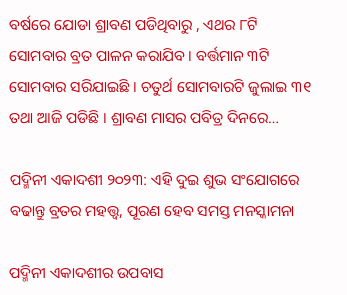ବର୍ଷରେ ଯୋଡା ଶ୍ରାବଣ ପଡିଥିବାରୁ , ଏଥର ୮ଟି ସୋମବାର ବ୍ରତ ପାଳନ କରାଯିବ । ବର୍ତ୍ତମାନ ୩ଟି ସୋମବାର ସରିଯାଇଛି । ଚତୁର୍ଥ ସୋମବାରଟି ଜୁଲାଇ ୩୧ ତଥା ଆଜି ପଡିଛି । ଶ୍ରାବଣ ମାସର ପବିତ୍ର ଦିନରେ…

ପଦ୍ମିନୀ ଏକାଦଶୀ ୨୦୨୩: ଏହି ଦୁଇ ଶୁଭ ସଂଯୋଗରେ ବଢାନ୍ତୁ ବ୍ରତର ମହତ୍ତ୍ୱ, ପୂରଣ ହେବ ସମସ୍ତ ମନସ୍କାମନା

ପଦ୍ମିନୀ ଏକାଦଶୀର ଉପବାସ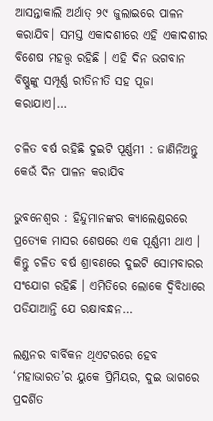ଆସନ୍ତାକାଲି ଅର୍ଥାତ୍ ୨୯ ଜୁଲାଇରେ ପାଳନ କରାଯିବ। ସମସ୍ତ ଏକାଦଶୀରେ ଏହି ଏକାଦଶୀର ବିଶେଷ ମହତ୍ତ୍ୱ ରହିଛି । ଏହି ଦିନ ଭଗବାନ ବିଷ୍ଣୁଙ୍କୁ ସମ୍ପୂର୍ଣ୍ଣ ରୀତିନୀତି ସହ ପୂଜା କରାଯାଏ।…

ଚଳିତ ବର୍ଷ ରହିଛି ଦୁଇଟି ପୂର୍ଣ୍ଣମୀ : ଜାଣିନିଅନ୍ତୁ କେଉଁ ଦିନ ପାଳନ କରାଯିବ

ଭୁବନେଶ୍ୱର : ହିନ୍ଦୁମାନଙ୍କର କ୍ୟାଲେଣ୍ଡରରେ ପ୍ରତ୍ୟେକ ମାସର ଶେଷରେ ଏକ ପୂର୍ଣ୍ଣମୀ ଥାଏ । କିନ୍ତୁ ଚଳିତ ବର୍ଷ ଶ୍ରାବଣରେ ଦୁଇଟି ସୋମବାରର ସଂଯୋଗ ରହିଛି । ଏମିତିରେ ଲୋକେ ଦ୍ୱିବିଧାରେ ପଡିଯାଆନ୍ତି ଯେ ରକ୍ଷାବନ୍ଧନ…

ଲଣ୍ଡନର ବାର୍ବିକନ ଥିଏଟରରେ ହେବ ‘ମହାଭାରତ’ର ୟୁକେ ପ୍ରିମିୟର, ଦୁଇ ଭାଗରେ ପ୍ରଦର୍ଶିତ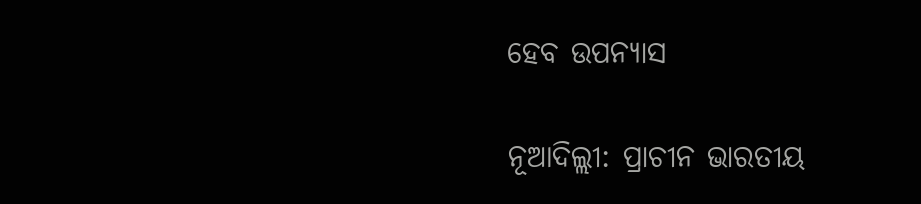ହେବ ଉପନ୍ୟାସ

ନୂଆଦିଲ୍ଲୀ: ପ୍ରାଚୀନ ଭାରତୀୟ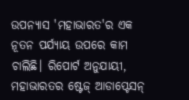ଉପନ୍ୟାସ 'ମହାଭାରତ'ର ଏକ ନୂତନ ପର୍ଯ୍ୟାୟ ଉପରେ କାମ ଚାଲିଛି। ରିପୋର୍ଟ ଅନୁଯାୟୀ, ମହାଭାରତର ଷ୍ଟେଜ୍ ଆଡାପ୍ଟେସନ୍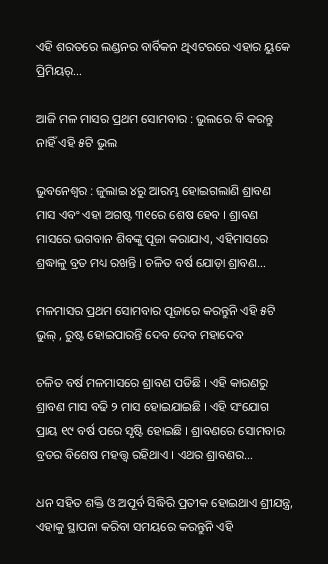ଏହି ଶରତରେ ଲଣ୍ଡନର ବାର୍ବିକନ ଥିଏଟରରେ ଏହାର ୟୁକେ ପ୍ରିମିୟର୍…

ଆଜି ମଳ ମାସର ପ୍ରଥମ ସୋମବାର : ଭୁଲରେ ବି କରନ୍ତୁ ନାହିଁ ଏହି ୫ଟି ଭୁଲ

ଭୁବନେଶ୍ୱର : ଜୁଲାଇ ୪ରୁ ଆରମ୍ଭ ହୋଇଗଲାଣି ଶ୍ରାବଣ ମାସ ଏବଂ ଏହା ଅଗଷ୍ଟ ୩୧ରେ ଶେଷ ହେବ । ଶ୍ରାବଣ ମାସରେ ଭଗବାନ ଶିବଙ୍କୁ ପୂଜା କରାଯାଏ, ଏହିମାସରେ ଶ୍ରଦ୍ଧାଳୁ ବ୍ରତ ମଧ୍ୟ ରଖନ୍ତି । ଚଳିତ ବର୍ଷ ଯୋଡ଼ା ଶ୍ରାବଣ…

ମଳମାସର ପ୍ରଥମ ସୋମବାର ପୂଜାରେ କରନ୍ତୁନି ଏହି ୫ଟି ଭୁଲ୍ , ରୁଷ୍ଟ ହୋଇପାରନ୍ତି ଦେବ ଦେବ ମହାଦେବ

ଚଳିତ ବର୍ଷ ମଳମାସରେ ଶ୍ରାବଣ ପଡିଛି । ଏହି କାରଣରୁ ଶ୍ରାବଣ ମାସ ବଢି ୨ ମାସ ହୋଇଯାଇଛି । ଏହି ସଂଯୋଗ ପ୍ରାୟ ୧୯ ବର୍ଷ ପରେ ସୃଷ୍ଟି ହୋଇଛି । ଶ୍ରାବଣରେ ସୋମବାର ବ୍ରତର ବିଶେଷ ମହତ୍ତ୍ୱ ରହିଥାଏ । ଏଥର ଶ୍ରାବଣର…

ଧନ ସହିତ ଶକ୍ତି ଓ ଅପୂର୍ବ ସିଦ୍ଧିରି ପ୍ରତୀକ ହୋଇଥାଏ ଶ୍ରୀଯନ୍ତ୍ର, ଏହାକୁ ସ୍ଥାପନା କରିବା ସମୟରେ କରନ୍ତୁନି ଏହି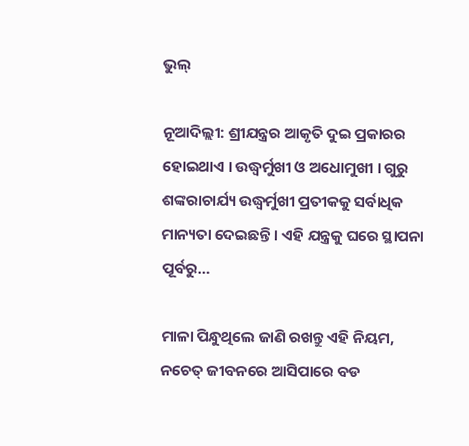ଭୁଲ୍

ନୂଆଦିଲ୍ଲୀ: ଶ୍ରୀଯନ୍ତ୍ରର ଆକୃତି ଦୁଇ ପ୍ରକାରର ହୋଇଥାଏ । ଉଦ୍ଧ୍ୱର୍ମୁଖୀ ଓ ଅଧୋମୁଖୀ । ଗୁରୁ ଶଙ୍କରାଚାର୍ଯ୍ୟ ଉଦ୍ଧ୍ୱର୍ମୁଖୀ ପ୍ରତୀକକୁ ସର୍ବାଧିକ ମାନ୍ୟତା ଦେଇଛନ୍ତି । ଏହି ଯନ୍ତ୍ରକୁ ଘରେ ସ୍ଥାପନା ପୂର୍ବରୁ…

ମାଳା ପିନ୍ଧୁଥିଲେ ଜାଣି ରଖନ୍ତୁ ଏହି ନିୟମ, ନଚେତ୍ ଜୀବନରେ ଆସିପାରେ ବଡ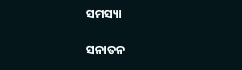ସମସ୍ୟା

ସନାତନ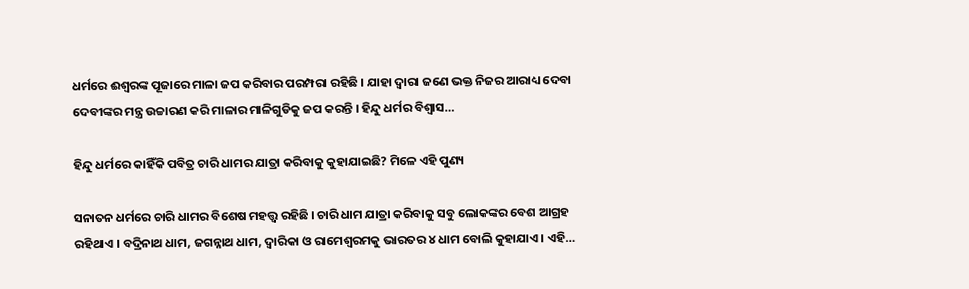ଧର୍ମରେ ଈଶ୍ୱରଙ୍କ ପୂଜାରେ ମାଳା ଜପ କରିବାର ପରମ୍ପରା ରହିଛି । ଯାହା ଦ୍ୱାରା ଜଣେ ଭକ୍ତ ନିଜର ଆରାଧ୍ୟ ଦେବା ଦେବୀଙ୍କର ମନ୍ତ୍ର ଉଚ୍ଚାରଣ କରି ମାଳାର ମାଳିଗୁଡିକୁ ଜପ କରନ୍ତି । ହିନ୍ଦୁ ଧର୍ମର ବିଶ୍ୱାସ…

ହିନ୍ଦୁ ଧର୍ମରେ କାହିଁକି ପବିତ୍ର ଚାରି ଧାମର ଯାତ୍ରା କରିବାକୁ କୁହାଯାଇଛି? ମିଳେ ଏହି ପୁଣ୍ୟ

ସନାତନ ଧର୍ମରେ ଚାରି ଧାମର ବିଶେଷ ମହତ୍ତ୍ୱ ରହିଛି । ଚାରି ଧାମ ଯାତ୍ରା କରିବାକୁ ସବୁ ଲୋକଙ୍କର ବେଶ ଆଗ୍ରହ ରହିଥାଏ । ବଦ୍ରିନାଥ ଧାମ, ଜଗନ୍ନାଥ ଧାମ, ଦ୍ୱାରିକା ଓ ରାମେଶ୍ୱରମକୁ ଭାରତର ୪ ଧାମ ବୋଲି କୁହାଯାଏ । ଏହି…